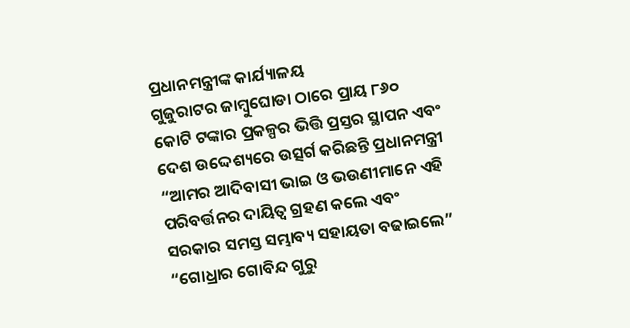ପ୍ରଧାନମନ୍ତ୍ରୀଙ୍କ କାର୍ଯ୍ୟାଳୟ
ଗୁଜୁରାଟର ଜାମ୍ବୁଘୋଡା ଠାରେ ପ୍ରାୟ ୮୬୦ କୋଟି ଟଙ୍କାର ପ୍ରକଳ୍ପର ଭିତ୍ତି ପ୍ରସ୍ତର ସ୍ଥାପନ ଏବଂ ଦେଶ ଉଦ୍ଦେଶ୍ୟରେ ଉତ୍ସର୍ଗ କରିଛନ୍ତି ପ୍ରଧାନମନ୍ତ୍ରୀ
“ଆମର ଆଦିବାସୀ ଭାଇ ଓ ଭଉଣୀମାନେ ଏହି ପରିବର୍ତ୍ତନର ଦାୟିତ୍ୱ ଗ୍ରହଣ କଲେ ଏବଂ ସରକାର ସମସ୍ତ ସମ୍ଭାବ୍ୟ ସହାୟତା ବଢାଇଲେ”
“ଗୋଧ୍ରାର ଗୋବିନ୍ଦ ଗୁରୁ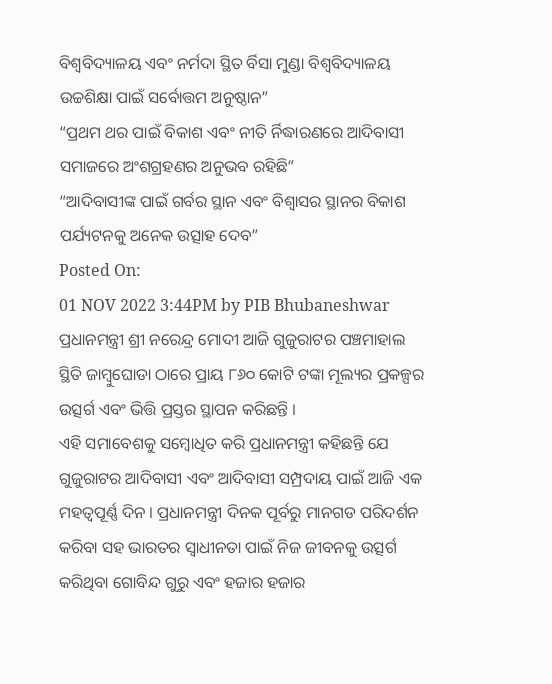ବିଶ୍ୱବିଦ୍ୟାଳୟ ଏବଂ ନର୍ମଦା ସ୍ଥିତ ର୍ବିସା ମୁଣ୍ଡା ବିଶ୍ୱବିଦ୍ୟାଳୟ ଉଚ୍ଚଶିକ୍ଷା ପାଇଁ ସର୍ବୋତ୍ତମ ଅନୁଷ୍ଠାନ”
“ପ୍ରଥମ ଥର ପାଇଁ ବିକାଶ ଏବଂ ନୀତି ର୍ନିଦ୍ଧାରଣରେ ଆଦିବାସୀ ସମାଜରେ ଅଂଶଗ୍ରହଣର ଅନୁଭବ ରହିଛି”
“ଆଦିବାସୀଙ୍କ ପାଇଁ ଗର୍ବର ସ୍ଥାନ ଏବଂ ବିଶ୍ୱାସର ସ୍ଥାନର ବିକାଶ ପର୍ଯ୍ୟଟନକୁ ଅନେକ ଉତ୍ସାହ ଦେବ”
Posted On:
01 NOV 2022 3:44PM by PIB Bhubaneshwar
ପ୍ରଧାନମନ୍ତ୍ରୀ ଶ୍ରୀ ନରେନ୍ଦ୍ର ମୋଦୀ ଆଜି ଗୁଜୁରାଟର ପଞ୍ଚମାହାଲ ସ୍ଥିତି ଜାମ୍ବୁଘୋଡା ଠାରେ ପ୍ରାୟ ୮୬୦ କୋଟି ଟଙ୍କା ମୂଲ୍ୟର ପ୍ରକଳ୍ପର ଉତ୍ସର୍ଗ ଏବଂ ଭିତ୍ତି ପ୍ରସ୍ତର ସ୍ଥାପନ କରିଛନ୍ତି ।
ଏହି ସମାବେଶକୁ ସମ୍ବୋଧିତ କରି ପ୍ରଧାନମନ୍ତ୍ରୀ କହିଛନ୍ତି ଯେ ଗୁଜୁରାଟର ଆଦିବାସୀ ଏବଂ ଆଦିବାସୀ ସମ୍ପ୍ରଦାୟ ପାଇଁ ଆଜି ଏକ ମହତ୍ୱପୂର୍ଣ୍ଣ ଦିନ । ପ୍ରଧାନମନ୍ତ୍ରୀ ଦିନକ ପୂର୍ବରୁ ମାନଗଡ ପରିଦର୍ଶନ କରିବା ସହ ଭାରତର ସ୍ୱାଧୀନତା ପାଇଁ ନିଜ ଜୀବନକୁ ଉତ୍ସର୍ଗ କରିଥିବା ଗୋବିନ୍ଦ ଗୁରୁ ଏବଂ ହଜାର ହଜାର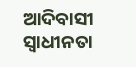ଆଦିବାସୀ ସ୍ୱାଧୀନତା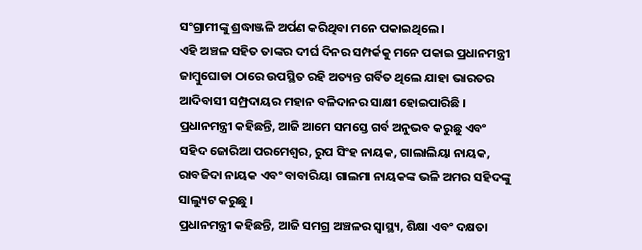ସଂଗ୍ରାମୀଙ୍କୁ ଶ୍ରଦ୍ଧାଞ୍ଜଳି ଅର୍ପଣ କରିଥିବା ମନେ ପକାଇଥିଲେ ।
ଏହି ଅଞ୍ଚଳ ସହିତ ତାଙ୍କର ଦୀର୍ଘ ଦିନର ସମ୍ପର୍କକୁ ମନେ ପକାଇ ପ୍ରଧାନମନ୍ତ୍ରୀ ଜାମ୍ବୁଘୋଡା ଠାରେ ଉପସ୍ଥିତ ରହି ଅତ୍ୟନ୍ତ ଗର୍ବିତ ଥିଲେ ଯାହା ଭାରତର ଆଦିବାସୀ ସମ୍ପ୍ରଦାୟର ମହାନ ବଳିଦାନର ସାକ୍ଷୀ ହୋଇପାରିଛି । ପ୍ରଧାନମନ୍ତ୍ରୀ କହିଛନ୍ତି, ଆଜି ଆମେ ସମସ୍ତେ ଗର୍ବ ଅନୁଭବ କରୁଛୁ ଏବଂ ସହିଦ ଜୋରିଆ ପରମେଶ୍ୱର, ରୁପ ସିଂହ ନାୟକ, ଗାଲାଲିୟା ନାୟକ, ରାବଜିଦା ନାୟକ ଏବଂ ବାବାରିୟା ଗାଲମା ନାୟକଙ୍କ ଭଳି ଅମର ସହିଦଙ୍କୁ ସାଲ୍ୟୁଟ କରୁଛୁ ।
ପ୍ରଧାନମନ୍ତ୍ରୀ କହିଛନ୍ତି, ଆଜି ସମଗ୍ର ଅଞ୍ଚଳର ସ୍ୱାସ୍ଥ୍ୟ, ଶିକ୍ଷା ଏବଂ ଦକ୍ଷତା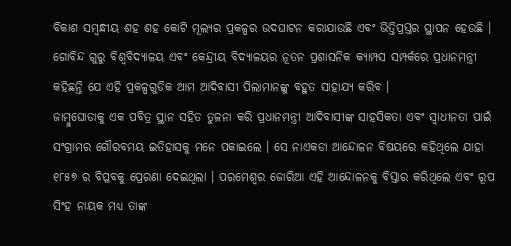ବିକାଶ ସମ୍ବନ୍ଧୀୟ ଶହ ଶହ କୋଟି ମୂଲ୍ୟର ପ୍ରକଳ୍ପର ଉଦଘାଟନ କରାଯାଉଛି ଏବଂ ଭିତ୍ତିପ୍ରସ୍ତର ସ୍ଥାପନ ହେଉଛି । ଗୋବିନ୍ଦ ଗୁରୁ ବିଶ୍ୱବିଦ୍ୟାଳୟ ଏବଂ କେନ୍ଦ୍ରୀୟ ବିଦ୍ୟାଳୟର ନୂତନ ପ୍ରଶାସନିକ କ୍ୟାମ୍ପସ ସମ୍ପର୍କରେ ପ୍ରଧାନମନ୍ତ୍ରୀ କହିଛନ୍ତି ଯେ ଏହି ପ୍ରକଳ୍ପଗୁଡିକ ଆମ ଆଦିବାସୀ ପିଲାମାନଙ୍କୁ ବହୁତ ସାହାଯ୍ୟ କରିବ ।
ଜାମ୍ବୁଘୋଡାକୁ ଏକ ପବିତ୍ର ସ୍ଥାନ ସହିତ ତୁଳନା କରି ପ୍ରଧାନମନ୍ତ୍ରୀ ଆଦିବାସୀଙ୍କ ସାହସିକତା ଏବଂ ସ୍ୱାଧୀନତା ପାଇଁ ସଂଗ୍ରାମର ଗୌରବମୟ ଇତିହାସକୁ ମନେ ପକାଇଲେ । ସେ ନାଏକଡା ଆନ୍ଦୋଳନ ବିଷୟରେ କହିଥିଲେ ଯାହା ୧୮୫୭ ର ବିପ୍ଳବକୁ ପ୍ରେରଣା ଦେଇଥିଲା । ପରମେଶ୍ୱର ଜୋରିଆ ଏହି ଆନ୍ଦୋଳନକୁ ବିସ୍ତାର କରିଥିଲେ ଏବଂ ରୂପ ସିଂହ ନାୟକ ମଧ୍ୟ ତାଙ୍କ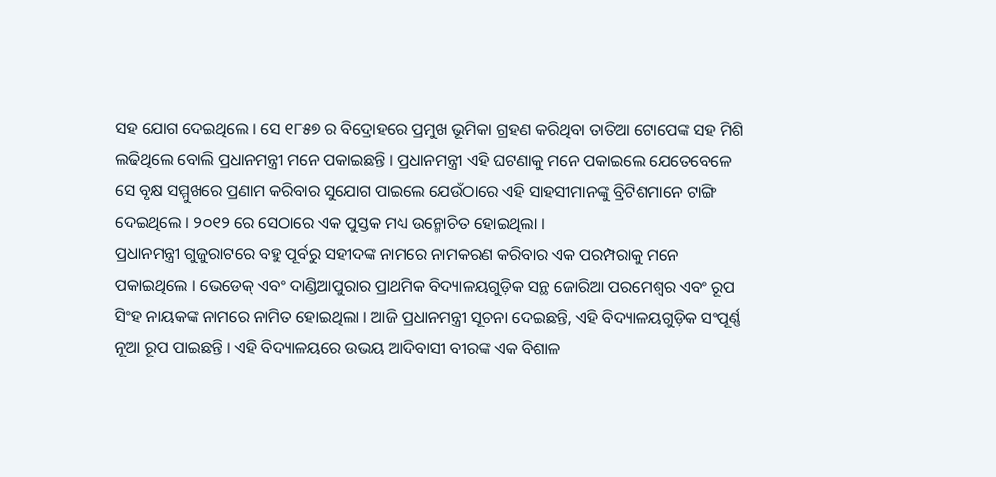ସହ ଯୋଗ ଦେଇଥିଲେ । ସେ ୧୮୫୭ ର ବିଦ୍ରୋହରେ ପ୍ରମୁଖ ଭୂମିକା ଗ୍ରହଣ କରିଥିବା ତାତିଆ ଟୋପେଙ୍କ ସହ ମିଶି ଲଢିଥିଲେ ବୋଲି ପ୍ରଧାନମନ୍ତ୍ରୀ ମନେ ପକାଇଛନ୍ତି । ପ୍ରଧାନମନ୍ତ୍ରୀ ଏହି ଘଟଣାକୁ ମନେ ପକାଇଲେ ଯେତେବେଳେ ସେ ବୃକ୍ଷ ସମ୍ମୁଖରେ ପ୍ରଣାମ କରିବାର ସୁଯୋଗ ପାଇଲେ ଯେଉଁଠାରେ ଏହି ସାହସୀମାନଙ୍କୁ ବ୍ରିଟିଶମାନେ ଟାଙ୍ଗି ଦେଇଥିଲେ । ୨୦୧୨ ରେ ସେଠାରେ ଏକ ପୁସ୍ତକ ମଧ୍ୟ ଉନ୍ମୋଚିତ ହୋଇଥିଲା ।
ପ୍ରଧାନମନ୍ତ୍ରୀ ଗୁଜୁରାଟରେ ବହୁ ପୂର୍ବରୁ ସହୀଦଙ୍କ ନାମରେ ନାମକରଣ କରିବାର ଏକ ପରମ୍ପରାକୁ ମନେ ପକାଇଥିଲେ । ଭେଡେକ୍ ଏବଂ ଦାଣ୍ଡିଆପୁରାର ପ୍ରାଥମିକ ବିଦ୍ୟାଳୟଗୁଡ଼ିକ ସନ୍ଥ ଜୋରିଆ ପରମେଶ୍ୱର ଏବଂ ରୂପ ସିଂହ ନାୟକଙ୍କ ନାମରେ ନାମିତ ହୋଇଥିଲା । ଆଜି ପ୍ରଧାନମନ୍ତ୍ରୀ ସୂଚନା ଦେଇଛନ୍ତି, ଏହି ବିଦ୍ୟାଳୟଗୁଡ଼ିକ ସଂପୂର୍ଣ୍ଣ ନୂଆ ରୂପ ପାଇଛନ୍ତି । ଏହି ବିଦ୍ୟାଳୟରେ ଉଭୟ ଆଦିବାସୀ ବୀରଙ୍କ ଏକ ବିଶାଳ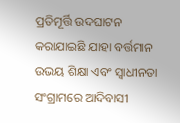ପ୍ରତିମୂର୍ତ୍ତି ଉଦଘାଟନ କରାଯାଇଛି ଯାହା ବର୍ତ୍ତମାନ ଉଭୟ ଶିକ୍ଷା ଏବଂ ସ୍ୱାଧୀନତା ସଂଗ୍ରାମରେ ଆଦିବାସୀ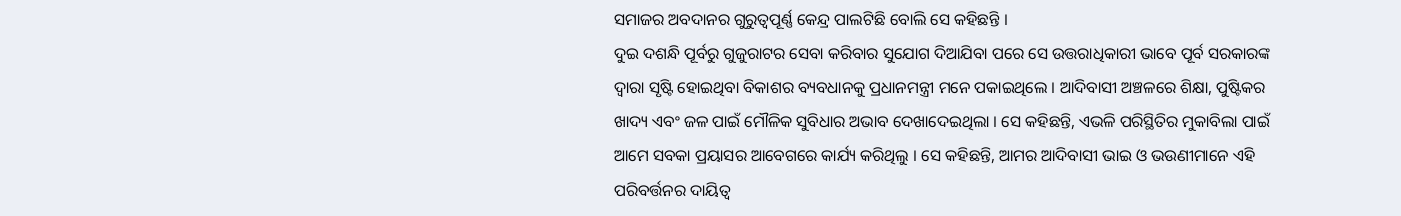ସମାଜର ଅବଦାନର ଗୁରୁତ୍ୱପୂର୍ଣ୍ଣ କେନ୍ଦ୍ର ପାଲଟିଛି ବୋଲି ସେ କହିଛନ୍ତି ।
ଦୁଇ ଦଶନ୍ଧି ପୂର୍ବରୁ ଗୁଜୁରାଟର ସେବା କରିବାର ସୁଯୋଗ ଦିଆଯିବା ପରେ ସେ ଉତ୍ତରାଧିକାରୀ ଭାବେ ପୂର୍ବ ସରକାରଙ୍କ ଦ୍ୱାରା ସୃଷ୍ଟି ହୋଇଥିବା ବିକାଶର ବ୍ୟବଧାନକୁ ପ୍ରଧାନମନ୍ତ୍ରୀ ମନେ ପକାଇଥିଲେ । ଆଦିବାସୀ ଅଞ୍ଚଳରେ ଶିକ୍ଷା, ପୁଷ୍ଟିକର ଖାଦ୍ୟ ଏବଂ ଜଳ ପାଇଁ ମୌଳିକ ସୁବିଧାର ଅଭାବ ଦେଖାଦେଇଥିଲା । ସେ କହିଛନ୍ତି, ଏଭଳି ପରିସ୍ଥିତିର ମୁକାବିଲା ପାଇଁ ଆମେ ସବକା ପ୍ରୟାସର ଆବେଗରେ କାର୍ଯ୍ୟ କରିଥିଲୁ । ସେ କହିଛନ୍ତି, ଆମର ଆଦିବାସୀ ଭାଇ ଓ ଭଉଣୀମାନେ ଏହି ପରିବର୍ତ୍ତନର ଦାୟିତ୍ୱ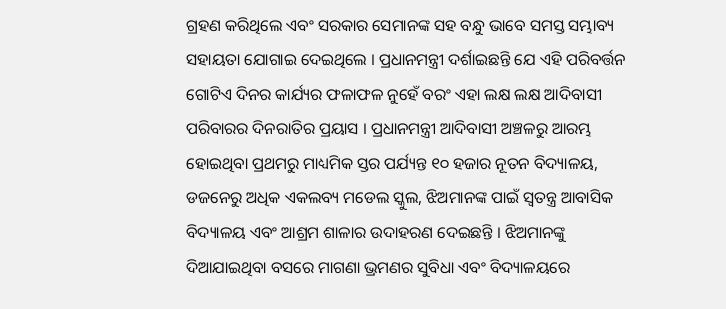ଗ୍ରହଣ କରିଥିଲେ ଏବଂ ସରକାର ସେମାନଙ୍କ ସହ ବନ୍ଧୁ ଭାବେ ସମସ୍ତ ସମ୍ଭାବ୍ୟ ସହାୟତା ଯୋଗାଇ ଦେଇଥିଲେ । ପ୍ରଧାନମନ୍ତ୍ରୀ ଦର୍ଶାଇଛନ୍ତି ଯେ ଏହି ପରିବର୍ତ୍ତନ ଗୋଟିଏ ଦିନର କାର୍ଯ୍ୟର ଫଳାଫଳ ନୁହେଁ ବରଂ ଏହା ଲକ୍ଷ ଲକ୍ଷ ଆଦିବାସୀ ପରିବାରର ଦିନରାତିର ପ୍ରୟାସ । ପ୍ରଧାନମନ୍ତ୍ରୀ ଆଦିବାସୀ ଅଞ୍ଚଳରୁ ଆରମ୍ଭ ହୋଇଥିବା ପ୍ରଥମରୁ ମାଧ୍ୟମିକ ସ୍ତର ପର୍ଯ୍ୟନ୍ତ ୧୦ ହଜାର ନୂତନ ବିଦ୍ୟାଳୟ, ଡଜନେରୁ ଅଧିକ ଏକଲବ୍ୟ ମଡେଲ ସ୍କୁଲ, ଝିଅମାନଙ୍କ ପାଇଁ ସ୍ୱତନ୍ତ୍ର ଆବାସିକ ବିଦ୍ୟାଳୟ ଏବଂ ଆଶ୍ରମ ଶାଳାର ଉଦାହରଣ ଦେଇଛନ୍ତି । ଝିଅମାନଙ୍କୁ ଦିଆଯାଇଥିବା ବସରେ ମାଗଣା ଭ୍ରମଣର ସୁବିଧା ଏବଂ ବିଦ୍ୟାଳୟରେ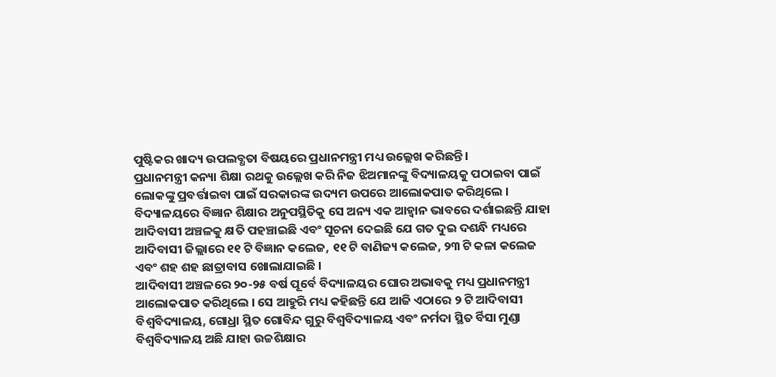ପୁଷ୍ଟିକର ଖାଦ୍ୟ ଉପଲବ୍ଧତା ବିଷୟରେ ପ୍ରଧାନମନ୍ତ୍ରୀ ମଧ୍ୟ ଉଲ୍ଲେଖ କରିଛନ୍ତି ।
ପ୍ରଧାନମନ୍ତ୍ରୀ କନ୍ୟା ଶିକ୍ଷା ରଥକୁ ଉଲ୍ଲେଖ କରି ନିଜ ଝିଅମାନଙ୍କୁ ବିଦ୍ୟାଳୟକୁ ପଠାଇବା ପାଇଁ ଲୋକଙ୍କୁ ପ୍ରବର୍ତ୍ତାଇବା ପାଇଁ ସରକାରଙ୍କ ଉଦ୍ୟମ ଉପରେ ଆଲୋକପାତ କରିଥିଲେ । ବିଦ୍ୟାଳୟରେ ବିଜ୍ଞାନ ଶିକ୍ଷାର ଅନୁପସ୍ଥିତିକୁ ସେ ଅନ୍ୟ ଏକ ଆହ୍ୱାନ ଭାବରେ ଦର୍ଶାଇଛନ୍ତି ଯାହା ଆଦିବାସୀ ଅଞ୍ଚଳକୁ କ୍ଷତି ପହଞ୍ଚାଇଛି ଏବଂ ସୂଚନା ଦେଇଛି ଯେ ଗତ ଦୁଇ ଦଶନ୍ଧି ମଧ୍ୟରେ ଆଦିବାସୀ ଜିଲ୍ଲାରେ ୧୧ ଟି ବିଜ୍ଞାନ କଲେଜ, ୧୧ ଟି ବାଣିଜ୍ୟ କଲେଜ, ୨୩ ଟି କଳା କଲେଜ ଏବଂ ଶହ ଶହ ଛାତ୍ରାବାସ ଖୋଲାଯାଇଛି ।
ଆଦିବାସୀ ଅଞ୍ଚଳରେ ୨୦-୨୫ ବର୍ଷ ପୂର୍ବେ ବିଦ୍ୟାଳୟର ଘୋର ଅଭାବକୁ ମଧ୍ୟ ପ୍ରଧାନମନ୍ତ୍ରୀ ଆଲୋକପାତ କରିଥିଲେ । ସେ ଆହୁରି ମଧ୍ୟ କହିଛନ୍ତି ଯେ ଆଜି ଏଠାରେ ୨ ଟି ଆଦିବାସୀ ବିଶ୍ୱବିଦ୍ୟାଳୟ, ଗୋଧ୍ରା ସ୍ଥିତ ଗୋବିନ୍ଦ ଗୁରୁ ବିଶ୍ୱବିଦ୍ୟାଳୟ ଏବଂ ନର୍ମଦା ସ୍ଥିତ ର୍ବିସା ମୁଣ୍ଡା ବିଶ୍ୱବିଦ୍ୟାଳୟ ଅଛି ଯାହା ଉଚ୍ଚଶିକ୍ଷାର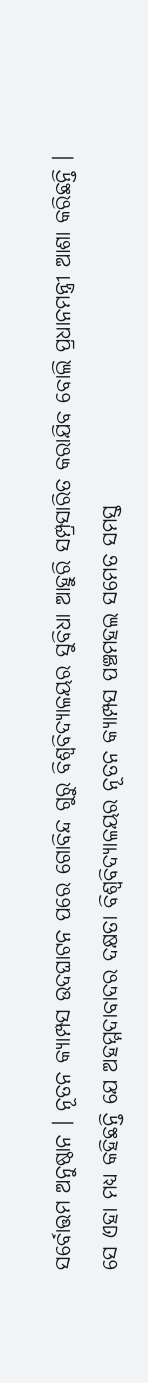ସର୍ବୋତ୍ତମ ଅନୁଷ୍ଠାନ । ନୂତନ କ୍ୟାମ୍ପସ ଉଦଘାଟନ ପରେ ଗୋବିନ୍ଦ ଗୁରୁ ବିଶ୍ୱବିଦ୍ୟାଳୟର ସୁବିଧା ଆହୁରି ସମ୍ପ୍ରସାରିତ କରାଯିବ ବୋଲି ପ୍ରଧାନମନ୍ତ୍ରୀ ଆଶା କରିଛନ୍ତି । ସେ ଏହା ମଧ୍ୟ କହିଛନ୍ତି ଯେ ଅହମ୍ମଦାବାଦର ଦକ୍ଷତା ବିଶ୍ୱବିଦ୍ୟାଳୟର ନୂତନ କ୍ୟାମ୍ପସ ପଞ୍ଚମହଲ ସମେତ ସମସ୍ତ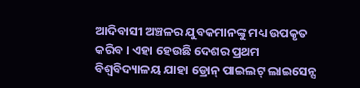ଆଦିବାସୀ ଅଞ୍ଚଳର ଯୁବକମାନଙ୍କୁ ମଧ୍ୟ ଉପକୃତ କରିବ । ଏହା ହେଉଛି ଦେଶର ପ୍ରଥମ ବିଶ୍ୱବିଦ୍ୟାଳୟ ଯାହା ଡ୍ରୋନ୍ ପାଇଲଟ୍ ଲାଇସେନ୍ସ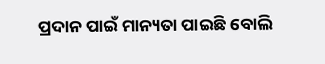ପ୍ରଦାନ ପାଇଁ ମାନ୍ୟତା ପାଇଛି ବୋଲି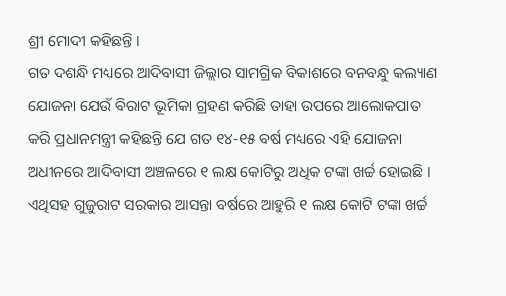ଶ୍ରୀ ମୋଦୀ କହିଛନ୍ତି ।
ଗତ ଦଶନ୍ଧି ମଧ୍ୟରେ ଆଦିବାସୀ ଜିଲ୍ଲାର ସାମଗ୍ରିକ ବିକାଶରେ ବନବନ୍ଧୁ କଲ୍ୟାଣ ଯୋଜନା ଯେଉଁ ବିରାଟ ଭୂମିକା ଗ୍ରହଣ କରିଛି ତାହା ଉପରେ ଆଲୋକପାତ କରି ପ୍ରଧାନମନ୍ତ୍ରୀ କହିଛନ୍ତି ଯେ ଗତ ୧୪-୧୫ ବର୍ଷ ମଧ୍ୟରେ ଏହି ଯୋଜନା ଅଧୀନରେ ଆଦିବାସୀ ଅଞ୍ଚଳରେ ୧ ଲକ୍ଷ କୋଟିରୁ ଅଧିକ ଟଙ୍କା ଖର୍ଚ୍ଚ ହୋଇଛି । ଏଥିସହ ଗୁଜୁରାଟ ସରକାର ଆସନ୍ତା ବର୍ଷରେ ଆହୁରି ୧ ଲକ୍ଷ କୋଟି ଟଙ୍କା ଖର୍ଚ୍ଚ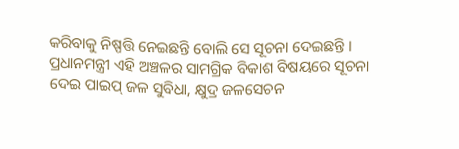କରିବାକୁ ନିଷ୍ପତ୍ତି ନେଇଛନ୍ତି ବୋଲି ସେ ସୂଚନା ଦେଇଛନ୍ତି ।
ପ୍ରଧାନମନ୍ତ୍ରୀ ଏହି ଅଞ୍ଚଳର ସାମଗ୍ରିକ ବିକାଶ ବିଷୟରେ ସୂଚନା ଦେଇ ପାଇପ୍ ଜଳ ସୁବିଧା, କ୍ଷୁଦ୍ର ଜଳସେଚନ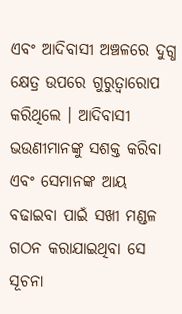ଏବଂ ଆଦିବାସୀ ଅଞ୍ଚଳରେ ଦୁଗ୍ଧ କ୍ଷେତ୍ର ଉପରେ ଗୁରୁତ୍ୱାରୋପ କରିଥିଲେ । ଆଦିବାସୀ ଭଉଣୀମାନଙ୍କୁ ସଶକ୍ତ କରିବା ଏବଂ ସେମାନଙ୍କ ଆୟ ବଢାଇବା ପାଇଁ ସଖୀ ମଣ୍ଡଳ ଗଠନ କରାଯାଇଥିବା ସେ ସୂଚନା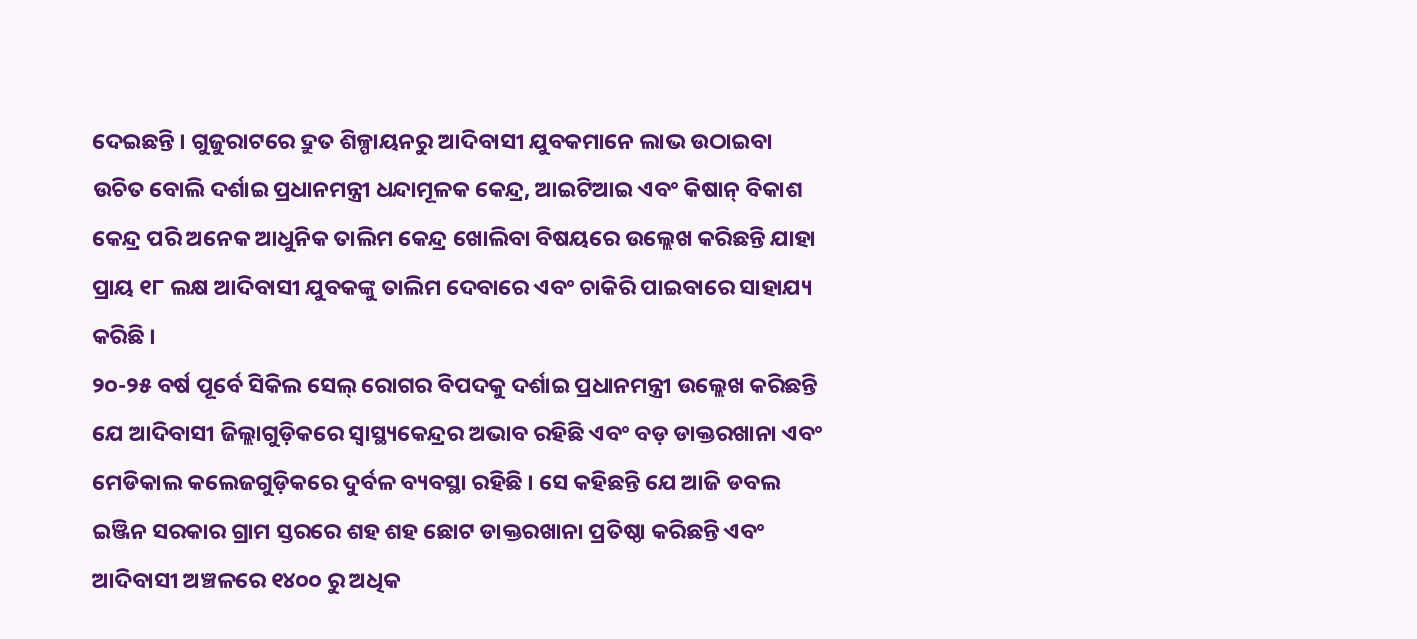ଦେଇଛନ୍ତି । ଗୁଜୁରାଟରେ ଦ୍ରୁତ ଶିଳ୍ପାୟନରୁ ଆଦିବାସୀ ଯୁବକମାନେ ଲାଭ ଉଠାଇବା ଉଚିତ ବୋଲି ଦର୍ଶାଇ ପ୍ରଧାନମନ୍ତ୍ରୀ ଧନ୍ଦାମୂଳକ କେନ୍ଦ୍ର, ଆଇଟିଆଇ ଏବଂ କିଷାନ୍ ବିକାଶ କେନ୍ଦ୍ର ପରି ଅନେକ ଆଧୁନିକ ତାଲିମ କେନ୍ଦ୍ର ଖୋଲିବା ବିଷୟରେ ଉଲ୍ଲେଖ କରିଛନ୍ତି ଯାହା ପ୍ରାୟ ୧୮ ଲକ୍ଷ ଆଦିବାସୀ ଯୁବକଙ୍କୁ ତାଲିମ ଦେବାରେ ଏବଂ ଚାକିରି ପାଇବାରେ ସାହାଯ୍ୟ କରିଛି ।
୨୦-୨୫ ବର୍ଷ ପୂର୍ବେ ସିକିଲ ସେଲ୍ ରୋଗର ବିପଦକୁ ଦର୍ଶାଇ ପ୍ରଧାନମନ୍ତ୍ରୀ ଉଲ୍ଲେଖ କରିଛନ୍ତି ଯେ ଆଦିବାସୀ ଜିଲ୍ଲାଗୁଡ଼ିକରେ ସ୍ୱାସ୍ଥ୍ୟକେନ୍ଦ୍ରର ଅଭାବ ରହିଛି ଏବଂ ବଡ଼ ଡାକ୍ତରଖାନା ଏବଂ ମେଡିକାଲ କଲେଜଗୁଡ଼ିକରେ ଦୁର୍ବଳ ବ୍ୟବସ୍ଥା ରହିଛି । ସେ କହିଛନ୍ତି ଯେ ଆଜି ଡବଲ ଇଞ୍ଜିନ ସରକାର ଗ୍ରାମ ସ୍ତରରେ ଶହ ଶହ ଛୋଟ ଡାକ୍ତରଖାନା ପ୍ରତିଷ୍ଠା କରିଛନ୍ତି ଏବଂ ଆଦିବାସୀ ଅଞ୍ଚଳରେ ୧୪୦୦ ରୁ ଅଧିକ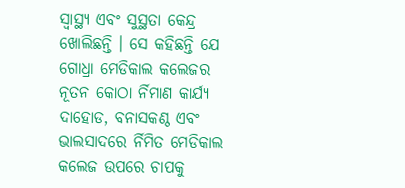ସ୍ୱାସ୍ଥ୍ୟ ଏବଂ ସୁସ୍ଥତା କେନ୍ଦ୍ର ଖୋଲିଛନ୍ତି । ସେ କହିଛନ୍ତି ଯେ ଗୋଧ୍ରା ମେଡିକାଲ କଲେଜର ନୂତନ କୋଠା ର୍ନିମାଣ କାର୍ଯ୍ୟ ଦାହୋଡ, ବନାସକଣ୍ଠ ଏବଂ ଭାଲସାଦରେ ର୍ନିମିତ ମେଡିକାଲ କଲେଜ ଉପରେ ଚାପକୁ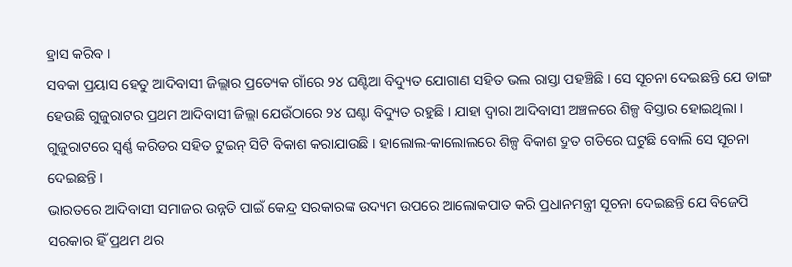ହ୍ରାସ କରିବ ।
ସବକା ପ୍ରୟାସ ହେତୁ ଆଦିବାସୀ ଜିଲ୍ଲାର ପ୍ରତ୍ୟେକ ଗାଁରେ ୨୪ ଘଣ୍ଟିଆ ବିଦ୍ୟୁତ ଯୋଗାଣ ସହିତ ଭଲ ରାସ୍ତା ପହଞ୍ଚିଛି । ସେ ସୂଚନା ଦେଇଛନ୍ତି ଯେ ଡାଙ୍ଗ ହେଉଛି ଗୁଜୁରାଟର ପ୍ରଥମ ଆଦିବାସୀ ଜିଲ୍ଲା ଯେଉଁଠାରେ ୨୪ ଘଣ୍ଟା ବିଦ୍ୟୁତ ରହୁଛି । ଯାହା ଦ୍ୱାରା ଆଦିବାସୀ ଅଞ୍ଚଳରେ ଶିଳ୍ପ ବିସ୍ତାର ହୋଇଥିଲା । ଗୁଜୁରାଟରେ ସ୍ୱର୍ଣ୍ଣ କରିଡର ସହିତ ଟୁଇନ୍ ସିଟି ବିକାଶ କରାଯାଉଛି । ହାଲୋଲ-କାଲୋଲରେ ଶିଳ୍ପ ବିକାଶ ଦ୍ରୁତ ଗତିରେ ଘଟୁଛି ବୋଲି ସେ ସୂଚନା ଦେଇଛନ୍ତି ।
ଭାରତରେ ଆଦିବାସୀ ସମାଜର ଉନ୍ନତି ପାଇଁ କେନ୍ଦ୍ର ସରକାରଙ୍କ ଉଦ୍ୟମ ଉପରେ ଆଲୋକପାତ କରି ପ୍ରଧାନମନ୍ତ୍ରୀ ସୂଚନା ଦେଇଛନ୍ତି ଯେ ବିଜେପି ସରକାର ହିଁ ପ୍ରଥମ ଥର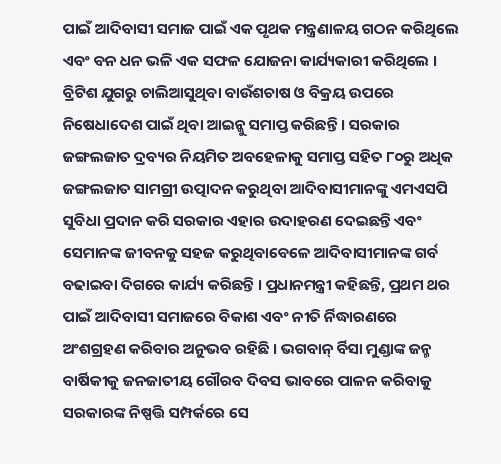ପାଇଁ ଆଦିବାସୀ ସମାଜ ପାଇଁ ଏକ ପୃଥକ ମନ୍ତ୍ରଣାଳୟ ଗଠନ କରିଥିଲେ ଏବଂ ବନ ଧନ ଭଳି ଏକ ସଫଳ ଯୋଜନା କାର୍ଯ୍ୟକାରୀ କରିଥିଲେ । ବ୍ରିଟିଶ ଯୁଗରୁ ଚାଲିଆସୁଥିବା ବାଉଁଶଚାଷ ଓ ବିକ୍ରୟ ଉପରେ ନିଷେଧାଦେଶ ପାଇଁ ଥିବା ଆଇନ୍କୁ ସମାପ୍ତ କରିଛନ୍ତି । ସରକାର ଜଙ୍ଗଲଜାତ ଦ୍ରବ୍ୟର ନିୟମିତ ଅବହେଳାକୁ ସମାପ୍ତ ସହିତ ୮୦ରୁ ଅଧିକ ଜଙ୍ଗଲଜାତ ସାମଗ୍ରୀ ଉତ୍ପାଦନ କରୁଥିବା ଆଦିବାସୀମାନଙ୍କୁ ଏମଏସପି ସୁବିଧା ପ୍ରଦାନ କରି ସରକାର ଏହାର ଉଦାହରଣ ଦେଇଛନ୍ତି ଏବଂ ସେମାନଙ୍କ ଜୀବନକୁ ସହଜ କରୁଥିବାବେଳେ ଆଦିବାସୀମାନଙ୍କ ଗର୍ବ ବଢାଇବା ଦିଗରେ କାର୍ଯ୍ୟ କରିଛନ୍ତି । ପ୍ରଧାନମନ୍ତ୍ରୀ କହିଛନ୍ତି, ପ୍ରଥମ ଥର ପାଇଁ ଆଦିବାସୀ ସମାଜରେ ବିକାଶ ଏବଂ ନୀତି ର୍ନିଦ୍ଧାରଣରେ ଅଂଶଗ୍ରହଣ କରିବାର ଅନୁଭବ ରହିଛି । ଭଗବାନ୍ ର୍ବିସା ମୁଣ୍ଡାଙ୍କ ଜନ୍ମ ବାର୍ଷିକୀକୁ ଜନଜାତୀୟ ଗୌରବ ଦିବସ ଭାବରେ ପାଳନ କରିବାକୁ ସରକାରଙ୍କ ନିଷ୍ପତ୍ତି ସମ୍ପର୍କରେ ସେ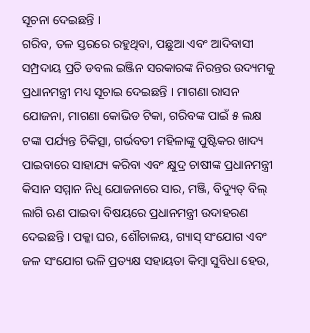ସୂଚନା ଦେଇଛନ୍ତି ।
ଗରିବ, ତଳ ସ୍ତରରେ ରହୁଥିବା, ପଛୁଆ ଏବଂ ଆଦିବାସୀ ସମ୍ପ୍ରଦାୟ ପ୍ରତି ଡବଲ ଇଞ୍ଜିନ ସରକାରଙ୍କ ନିରନ୍ତର ଉଦ୍ୟମକୁ ପ୍ରଧାନମନ୍ତ୍ରୀ ମଧ୍ୟ ସୂଚାଇ ଦେଇଛନ୍ତି । ମାଗଣା ରାସନ ଯୋଜନା, ମାଗଣା କୋଭିଡ ଟିକା, ଗରିବଙ୍କ ପାଇଁ ୫ ଲକ୍ଷ ଟଙ୍କା ପର୍ଯ୍ୟନ୍ତ ଚିକିତ୍ସା, ଗର୍ଭବତୀ ମହିଳାଙ୍କୁ ପୁଷ୍ଟିକର ଖାଦ୍ୟ ପାଇବାରେ ସାହାଯ୍ୟ କରିବା ଏବଂ କ୍ଷୁଦ୍ର ଚାଷୀଙ୍କ ପ୍ରଧାନମନ୍ତ୍ରୀ କିସାନ ସମ୍ମାନ ନିଧି ଯୋଜନାରେ ସାର, ମଞ୍ଜି, ବିଦ୍ୟୁତ୍ ବିଲ୍ ଲାଗି ଋଣ ପାଇବା ବିଷୟରେ ପ୍ରଧାନମନ୍ତ୍ରୀ ଉଦାହରଣ ଦେଇଛନ୍ତି । ପକ୍କା ଘର, ଶୌଚାଳୟ, ଗ୍ୟାସ୍ ସଂଯୋଗ ଏବଂ ଜଳ ସଂଯୋଗ ଭଳି ପ୍ରତ୍ୟକ୍ଷ ସହାୟତା କିମ୍ବା ସୁବିଧା ହେଉ,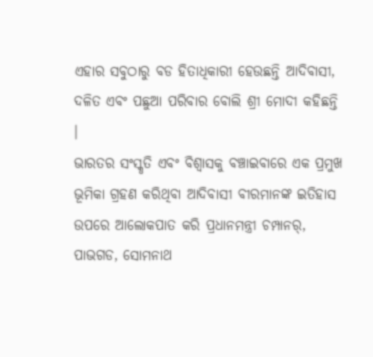ଏହାର ସବୁଠାରୁ ବଡ ହିତାଧିକାରୀ ହେଉଛନ୍ତି ଆଦିବାସୀ, ଦଳିତ ଏବଂ ପଛୁଆ ପରିବାର ବୋଲି ଶ୍ରୀ ମୋଦୀ କହିଛନ୍ତି ।
ଭାରତର ସଂସ୍କୃତି ଏବଂ ବିଶ୍ୱାସକୁ ବଞ୍ଚାଇବାରେ ଏକ ପ୍ରମୁଖ ଭୂମିକା ଗ୍ରହଣ କରିଥିବା ଆଦିବାସୀ ବୀରମାନଙ୍କ ଇତିହାସ ଉପରେ ଆଲୋକପାତ କରି ପ୍ରଧାନମନ୍ତ୍ରୀ ଚମ୍ପାନର୍, ପାଭଗଡ, ସୋମନାଥ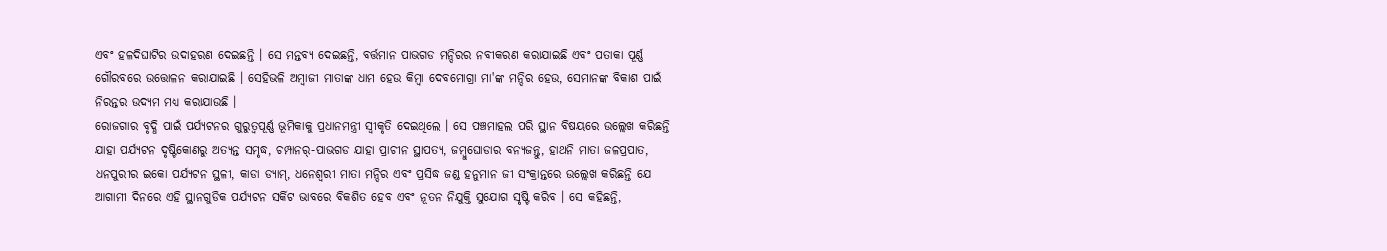ଏବଂ ହଳଦିଘାଟିର ଉଦାହରଣ ଦେଇଛନ୍ତି । ସେ ମନ୍ତବ୍ୟ ଦେଇଛନ୍ତି, ବର୍ତ୍ତମାନ ପାଭଗଡ ମନ୍ଦିରର ନବୀକରଣ କରାଯାଇଛି ଏବଂ ପତାକା ପୂର୍ଣ୍ଣ ଗୌରବରେ ଉତ୍ତୋଳନ କରାଯାଇଛି । ସେହିଭଳି ଅମ୍ବାଜୀ ମାତାଙ୍କ ଧାମ ହେଉ କିମ୍ବା ଦେବମୋଗ୍ରା ମା'ଙ୍କ ମନ୍ଦିର ହେଉ, ସେମାନଙ୍କ ବିକାଶ ପାଇଁ ନିରନ୍ତର ଉଦ୍ୟମ ମଧ୍ୟ କରାଯାଉଛି ।
ରୋଜଗାର ବୃଦ୍ଧି ପାଇଁ ପର୍ଯ୍ୟଟନର ଗୁରୁତ୍ୱପୂର୍ଣ୍ଣ ଭୂମିକାକୁ ପ୍ରଧାନମନ୍ତ୍ରୀ ସ୍ୱୀକୃତି ଦେଇଥିଲେ । ସେ ପଞ୍ଚମାହଲ ପରି ସ୍ଥାନ ବିଷୟରେ ଉଲ୍ଲେଖ କରିଛନ୍ତି ଯାହା ପର୍ଯ୍ୟଟନ ଦୃଷ୍ଟିକୋଣରୁ ଅତ୍ୟନ୍ତ ସମୃଦ୍ଧ, ଚମ୍ପାନର୍-ପାଭଗଡ ଯାହା ପ୍ରାଚୀନ ସ୍ଥାପତ୍ୟ, ଜମ୍ବୁଘୋଡାର ବନ୍ୟଜନ୍ତୁ, ହାଥନି ମାତା ଜଳପ୍ରପାତ, ଧନପୁରୀର ଇକୋ ପର୍ଯ୍ୟଟନ ସ୍ଥଳୀ, କାଡା ଡ୍ୟାମ୍, ଧନେଶ୍ୱରୀ ମାତା ମନ୍ଦିର ଏବଂ ପ୍ରସିଦ୍ଧ ଜଣ୍ଡ ହନୁମାନ ଜୀ ସଂକ୍ରାନ୍ତରେ ଉଲ୍ଲେଖ କରିଛନ୍ତି ଯେ ଆଗାମୀ ଦିନରେ ଏହି ସ୍ଥାନଗୁଡିକ ପର୍ଯ୍ୟଟନ ସର୍କିଟ ଭାବରେ ବିକଶିତ ହେବ ଏବଂ ନୂତନ ନିଯୁକ୍ତି ସୁଯୋଗ ସୃଷ୍ଟି କରିବ । ସେ କହିଛନ୍ତି,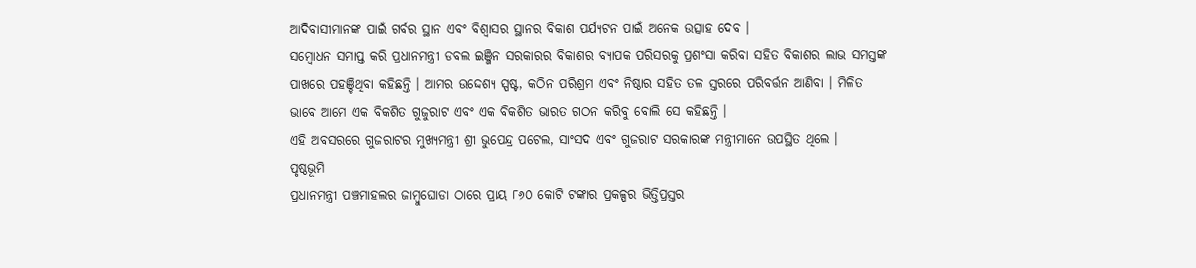ଆଦିବାସୀମାନଙ୍କ ପାଇଁ ଗର୍ବର ସ୍ଥାନ ଏବଂ ବିଶ୍ୱାସର ସ୍ଥାନର ବିକାଶ ପର୍ଯ୍ୟଟନ ପାଇଁ ଅନେକ ଉତ୍ସାହ ଦେବ ।
ସମ୍ବୋଧନ ସମାପ୍ତ କରି ପ୍ରଧାନମନ୍ତ୍ରୀ ଡବଲ ଇଞ୍ଜିନ ସରକାରର ବିକାଶର ବ୍ୟାପକ ପରିସରକୁ ପ୍ରଶଂସା କରିବା ସହିତ ବିକାଶର ଲାଭ ସମସ୍ତଙ୍କ ପାଖରେ ପହଞ୍ଚିଥିବା କହିଛନ୍ତି । ଆମର ଉଦ୍ଦେଶ୍ୟ ସ୍ପଷ୍ଟ, କଠିନ ପରିଶ୍ରମ ଏବଂ ନିଷ୍ଠାର ସହିତ ତଳ ସ୍ତରରେ ପରିବର୍ତ୍ତନ ଆଣିବା । ମିଳିତ ଭାବେ ଆମେ ଏକ ବିକଶିତ ଗୁଜୁରାଟ ଏବଂ ଏକ ବିକଶିତ ଭାରତ ଗଠନ କରିବୁ ବୋଲି ସେ କହିଛନ୍ତି ।
ଏହି ଅବସରରେ ଗୁଜରାଟର ମୁଖ୍ୟମନ୍ତ୍ରୀ ଶ୍ରୀ ଭୁପେନ୍ଦ୍ର ପଟେଲ, ସାଂସଦ ଏବଂ ଗୁଜରାଟ ସରକାରଙ୍କ ମନ୍ତ୍ରୀମାନେ ଉପସ୍ଥିତ ଥିଲେ ।
ପୃଷ୍ଠଭୂମି
ପ୍ରଧାନମନ୍ତ୍ରୀ ପଞ୍ଚମାହଲର ଜାମ୍ବୁଘୋଡା ଠାରେ ପ୍ରାୟ ୮୬୦ କୋଟି ଟଙ୍କାର ପ୍ରକଳ୍ପର ଭିତ୍ତିପ୍ରସ୍ତର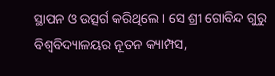ସ୍ଥାପନ ଓ ଉତ୍ସର୍ଗ କରିଥିଲେ । ସେ ଶ୍ରୀ ଗୋବିନ୍ଦ ଗୁରୁ ବିଶ୍ୱବିଦ୍ୟାଳୟର ନୂତନ କ୍ୟାମ୍ପସ,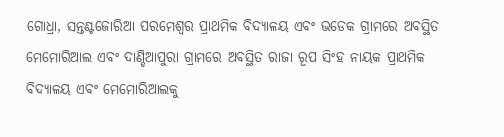ଗୋଧ୍ରା, ସନ୍ତଣ୍ଟଜୋରିଆ ପରମେଶ୍ୱର ପ୍ରାଥମିକ ବିଦ୍ୟାଳୟ ଏବଂ ଭଡେକ ଗ୍ରାମରେ ଅବସ୍ଥିତ ମେମୋରିଆଲ ଏବଂ ଦାଣ୍ଡିଆପୁରା ଗ୍ରାମରେ ଅବସ୍ଥିତ ରାଜା ରୂପ ସିଂହ ନାୟକ ପ୍ରାଥମିକ ବିଦ୍ୟାଳୟ ଏବଂ ମେମୋରିଆଲକୁ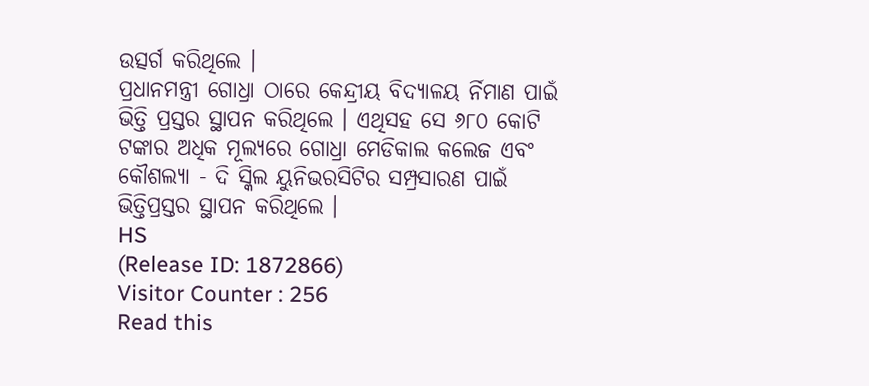ଉତ୍ସର୍ଗ କରିଥିଲେ ।
ପ୍ରଧାନମନ୍ତ୍ରୀ ଗୋଧ୍ରା ଠାରେ କେନ୍ଦ୍ରୀୟ ବିଦ୍ୟାଳୟ ର୍ନିମାଣ ପାଇଁ ଭିତ୍ତି ପ୍ରସ୍ତର ସ୍ଥାପନ କରିଥିଲେ । ଏଥିସହ ସେ ୬୮୦ କୋଟି ଟଙ୍କାର ଅଧିକ ମୂଲ୍ୟରେ ଗୋଧ୍ରା ମେଡିକାଲ କଲେଜ ଏବଂ କୌଶଲ୍ୟା - ଦି ସ୍କିଲ ୟୁନିଭରସିଟିର ସମ୍ପ୍ରସାରଣ ପାଇଁ ଭିତ୍ତିପ୍ରସ୍ତର ସ୍ଥାପନ କରିଥିଲେ ।
HS
(Release ID: 1872866)
Visitor Counter : 256
Read this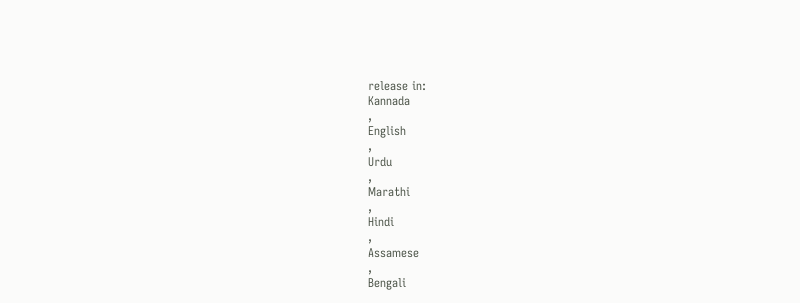release in:
Kannada
,
English
,
Urdu
,
Marathi
,
Hindi
,
Assamese
,
Bengali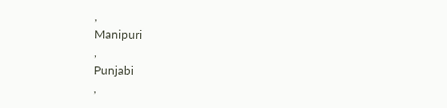,
Manipuri
,
Punjabi
,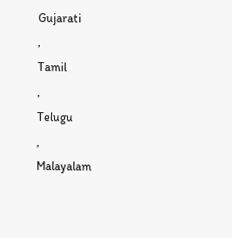Gujarati
,
Tamil
,
Telugu
,
Malayalam